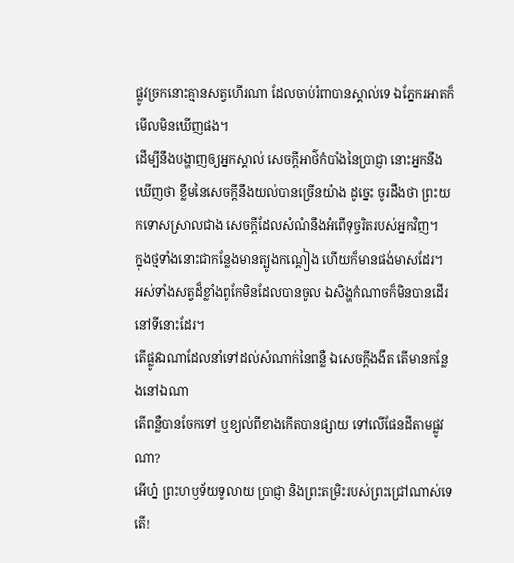ផ្លូវច្រកនោះគ្មានសត្វហើរណា ដែលចាប់រំពាបានស្គាល់ទេ ឯភ្នែករអាតក៏មើលមិនឃើញផង។
ដើម្បីនឹងបង្ហាញឲ្យអ្នកស្គាល់ សេចក្ដីអាថ៌កំបាំងនៃប្រាជ្ញា នោះអ្នកនឹងឃើញថា ខ្លឹមនៃសេចក្ដីនឹងយល់បានច្រើនយ៉ាង ដូច្នេះ ចូរដឹងថា ព្រះយកទោសស្រាលជាង សេចក្ដីដែលសំណំនឹងអំពើទុច្ចរិតរបស់អ្នកវិញ។
ក្នុងថ្មទាំងនោះជាកន្លែងមានត្បូងកណ្តៀង ហើយក៏មានផង់មាសដែរ។
អស់ទាំងសត្វដ៏ខ្លាំងពូកែមិនដែលបានចូល ឯសិង្ហកំណាចក៏មិនបានដើរនៅទីនោះដែរ។
តើផ្លូវឯណាដែលនាំទៅដល់សំណាក់នៃពន្លឺ ឯសេចក្ដីងងឹត តើមានកន្លែងនៅឯណា
តើពន្លឺបានចែកទៅ ឬខ្យល់ពីខាងកើតបានផ្សាយ ទៅលើផែនដីតាមផ្លូវណា?
អើហ្ន៎ ព្រះហឫទ័យទូលាយ ប្រាជ្ញា និងព្រះតម្រិះរបស់ព្រះជ្រៅណាស់ទេតើ!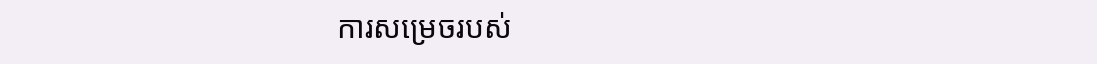ការសម្រេចរបស់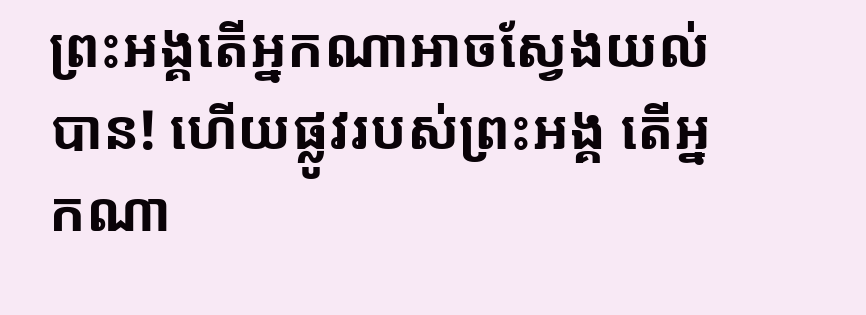ព្រះអង្គតើអ្នកណាអាចស្វែងយល់បាន! ហើយផ្លូវរបស់ព្រះអង្គ តើអ្នកណា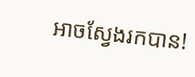អាចស្វែងរកបាន!